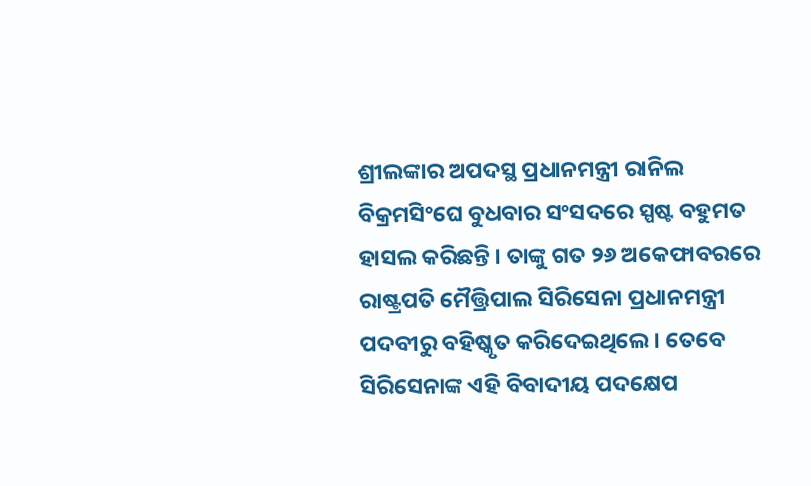ଶ୍ରୀଲଙ୍କାର ଅପଦସ୍ଥ ପ୍ରଧାନମନ୍ତ୍ରୀ ରାନିଲ ବିକ୍ରମସିଂଘେ ବୁଧବାର ସଂସଦରେ ସ୍ପଷ୍ଟ ବହୁମତ ହାସଲ କରିଛନ୍ତି । ତାଙ୍କୁ ଗତ ୨୬ ଅକେଫାବରରେ ରାଷ୍ଟ୍ରପତି ମୈତ୍ତ୍ରିପାଲ ସିରିସେନା ପ୍ରଧାନମନ୍ତ୍ରୀ ପଦବୀରୁ ବହିଷ୍କୃତ କରିଦେଇଥିଲେ । ତେବେ ସିରିସେନାଙ୍କ ଏହି ବିବାଦୀୟ ପଦକ୍ଷେପ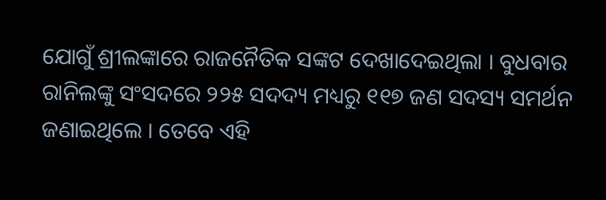ଯୋଗୁଁ ଶ୍ରୀଲଙ୍କାରେ ରାଜନୈତିକ ସଙ୍କଟ ଦେଖାଦେଇଥିଲା । ବୁଧବାର ରାନିଲଙ୍କୁ ସଂସଦରେ ୨୨୫ ସଦଦ୍ୟ ମଧ୍ୟରୁ ୧୧୭ ଜଣ ସଦସ୍ୟ ସମର୍ଥନ ଜଣାଇଥିଲେ । ତେବେ ଏହି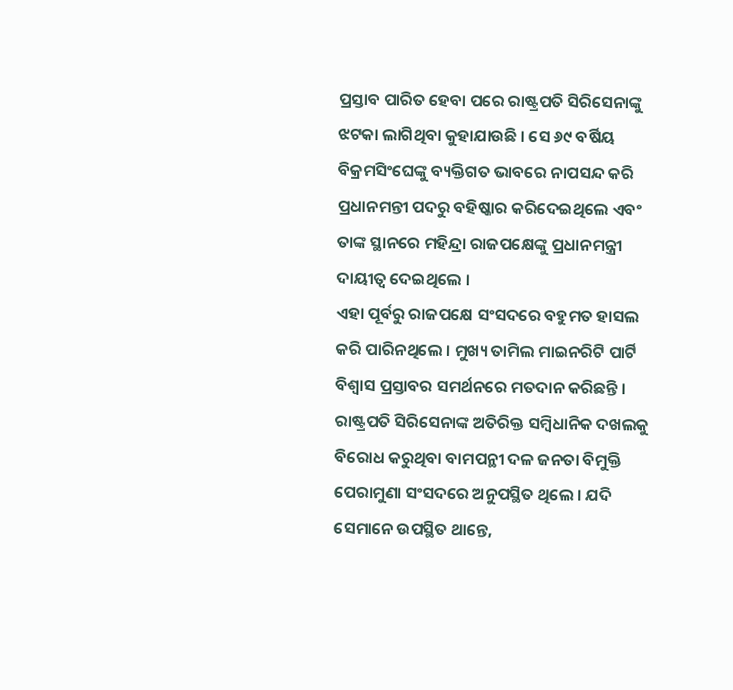ପ୍ରସ୍ତାବ ପାରିତ ହେବା ପରେ ରାଷ୍ଟ୍ରପତି ସିରିସେନାଙ୍କୁ ଝଟକା ଲାଗିଥିବା କୁହାଯାଉଛି । ସେ ୬୯ ବର୍ଷିୟ ବିକ୍ରମସିଂଘେଙ୍କୁ ବ୍ୟକ୍ତିଗତ ଭାବରେ ନାପସନ୍ଦ କରି ପ୍ରଧାନମନ୍ତୀ ପଦରୁ ବହିଷ୍କାର କରିଦେଇଥିଲେ ଏବଂ ତାଙ୍କ ସ୍ଥାନରେ ମହିନ୍ଦ୍ରା ରାଜପକ୍ଷେଙ୍କୁ ପ୍ରଧାନମନ୍ତ୍ରୀ ଦାୟୀତ୍ୱ ଦେଇଥିଲେ ।
ଏହା ପୂର୍ବରୁ ରାଜପକ୍ଷେ ସଂସଦରେ ବହୁମତ ହାସଲ କରି ପାରିନଥିଲେ । ମୁଖ୍ୟ ତାମିଲ ମାଇନରିଟି ପାର୍ଟି ବିଶ୍ୱାସ ପ୍ରସ୍ତାବର ସମର୍ଥନରେ ମତଦାନ କରିଛନ୍ତି । ରାଷ୍ଟ୍ରପତି ସିରିସେନାଙ୍କ ଅତିରିକ୍ତ ସମ୍ବିଧାନିକ ଦଖଲକୁ ବିରୋଧ କରୁଥିବା ବାମପନ୍ଥୀ ଦଳ ଜନତା ବିମୁକ୍ତି ପେରାମୁଣା ସଂସଦରେ ଅନୁପସ୍ଥିତ ଥିଲେ । ଯଦି ସେମାନେ ଉପସ୍ଥିତ ଥାନ୍ତେ,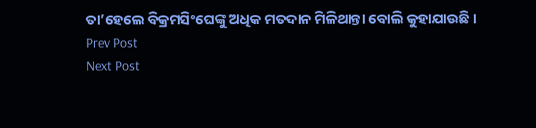ତା’ହେଲେ ବିକ୍ରମସିଂଘେଙ୍କୁ ଅଧିକ ମତଦାନ ମିଳିଥାନ୍ତା ବୋଲି କୁହାଯାଉଛି ।
Prev Post
Next Post